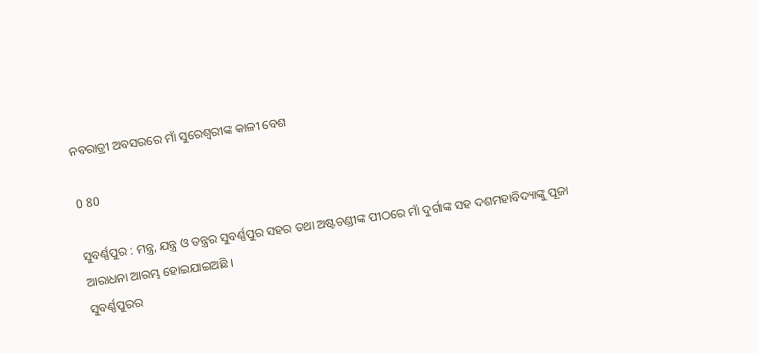ନବରାତ୍ରୀ ଅବସରରେ ମାଁ ସୁରେଶ୍ୱରୀଙ୍କ କାଳୀ ବେଶ

0 80

ସୁବର୍ଣ୍ଣପୁର : ମନ୍ତ୍ର, ଯନ୍ତ୍ର ଓ ତନ୍ତ୍ରର ସୁବର୍ଣ୍ଣପୁର ସହର ତଥା ଅଷ୍ଟଚଣ୍ଡୀଙ୍କ ପୀଠରେ ମାଁ ଦୁର୍ଗାଙ୍କ ସହ ଦଶମହାବିଦ୍ୟାଙ୍କୁ ପୂଜା ଆରାଧନା ଆରମ୍ଭ ହୋଇଯାଇଅଛି ।
ସୁବର୍ଣ୍ଣପୁରର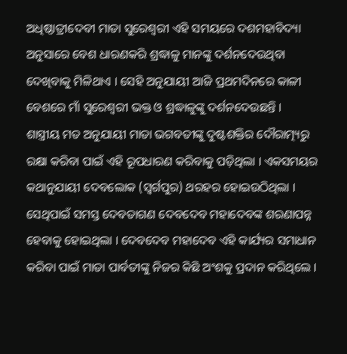ଅଧିଷ୍ଠାତ୍ରୀଦେବୀ ମାତା ସୁରେଶ୍ୱରୀ ଏହି ସମୟରେ ଦଶମହାବିଦ୍ୟା ଅନୁସାରେ ବେଶ ଧାରଣକରି ଶ୍ରଦ୍ଧାଳୁ ମାନଙ୍କୁ ଦର୍ଶନଦେଉଥିବା ଦେଖିବାକୁ ମିଳିଥାଏ । ସେହି ଅନୁଯାୟୀ ଆଜି ପ୍ରଥମଦିନରେ କାଳୀ ବେଶରେ ମାଁ ସୁରେଶ୍ୱରୀ ଭକ୍ତ ଓ ଶ୍ରଦ୍ଧାଳୁଙ୍କୁ ଦର୍ଶନଦେଉଛନ୍ତି ।
ଶାସ୍ତ୍ରୀୟ ମତ ଅନୁଯାୟୀ ମାତା ଭଗବତୀଙ୍କୁ ଦୁଷ୍ଟଶକ୍ତିର ଦୌରାତ୍ମ୍ୟରୁ ରକ୍ଷା କରିବା ପାଇଁ ଏହି ରୂପଧାରଣ କରିବାକୁ ପଡ଼ିଥିଲା । ଏକସମୟର କଥାନୁଯାୟୀ ଦେବଲୋକ (ସ୍ୱର୍ଗପୁର) ଥରହର ହୋଇଉଠିଥିଲା । ସେଥିପାଇଁ ସମସ୍ତ ଦେବତାଗଣ ଦେବଦେବ ମହାଦେବଙ୍କ ଶରଣାପନ୍ନ ହେବାକୁ ହୋଇଥିଲା । ଦେବଦେବ ମହାଦେବ ଏହି କାର୍ଯ୍ୟର ସମାଧାନ କରିବା ପାଇଁ ମାତା ପାର୍ବତୀଙ୍କୁ ନିଜର କିଛି ଅଂଶକୁ ପ୍ରଦାନ କରିଥିଲେ ।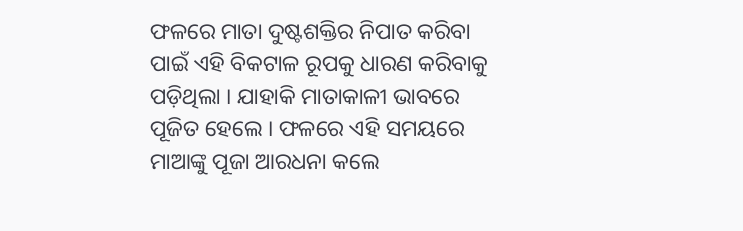ଫଳରେ ମାତା ଦୁଷ୍ଟଶକ୍ତିର ନିପାତ କରିବା ପାଇଁ ଏହି ବିକଟାଳ ରୂପକୁ ଧାରଣ କରିବାକୁ ପଡ଼ିଥିଲା । ଯାହାକି ମାତାକାଳୀ ଭାବରେ ପୂଜିତ ହେଲେ । ଫଳରେ ଏହି ସମୟରେ ମାଆଙ୍କୁ ପୂଜା ଆରଧନା କଲେ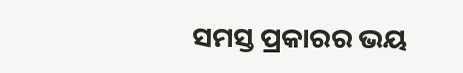ସମସ୍ତ ପ୍ରକାରର ଭୟ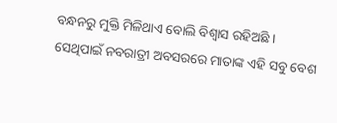ବନ୍ଧନରୁ ମୁକ୍ତି ମିଳିଥାଏ ବୋଲି ବିଶ୍ୱାସ ରହିଅଛି ।
ସେଥିପାଇଁ ନବରାତ୍ରୀ ଅବସରରେ ମାତାଙ୍କ ଏହି ସବୁ ବେଶ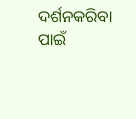ଦର୍ଶନକରିବା ପାଇଁ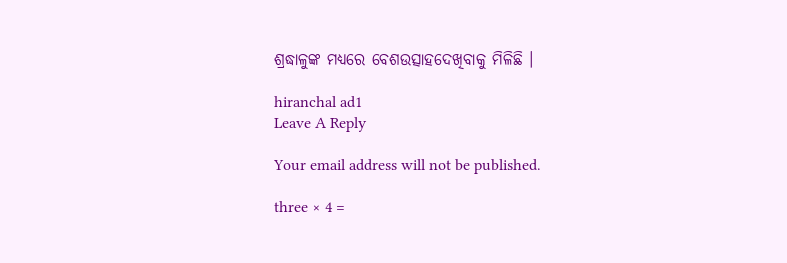ଶ୍ରଦ୍ଧାଳୁଙ୍କ ମଧ୍ୟରେ ବେଶଉତ୍ସାହଦେଖିବାକୁ ମିଳିଛି ।

hiranchal ad1
Leave A Reply

Your email address will not be published.

three × 4 =